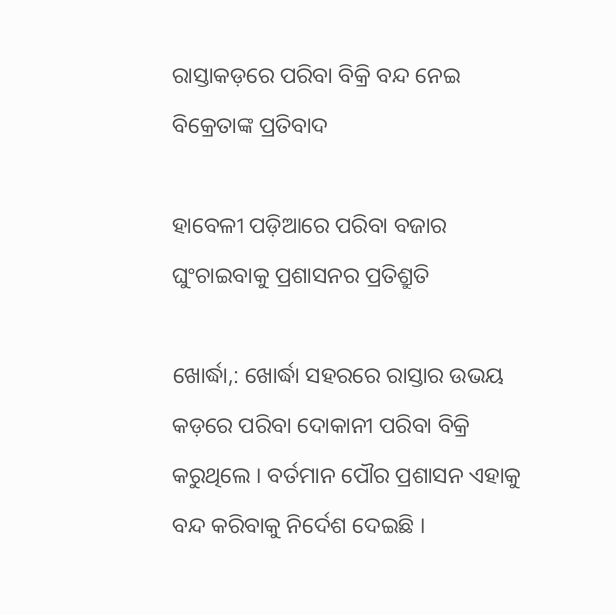ରାସ୍ତାକଡ଼ରେ ପରିବା ବିକ୍ରି ବନ୍ଦ ନେଇ ବିକ୍ରେତାଙ୍କ ପ୍ରତିବାଦ

ହାବେଳୀ ପଡ଼ିଆରେ ପରିବା ବଜାର ଘୁଂଚାଇବାକୁ ପ୍ରଶାସନର ପ୍ରତିଶ୍ରୁତି

ଖୋର୍ଦ୍ଧା,: ଖୋର୍ଦ୍ଧା ସହରରେ ରାସ୍ତାର ଉଭୟ କଡ଼ରେ ପରିବା ଦୋକାନୀ ପରିବା ବିକ୍ରି କରୁଥିଲେ । ବର୍ତମାନ ପୌର ପ୍ରଶାସନ ଏହାକୁ ବନ୍ଦ କରିବାକୁ ନିର୍ଦେଶ ଦେଇଛି ।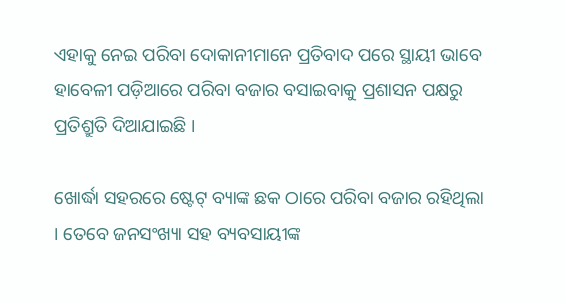ଏହାକୁ ନେଇ ପରିବା ଦୋକାନୀମାନେ ପ୍ରତିବାଦ ପରେ ସ୍ଥାୟୀ ଭାବେ ହାବେଳୀ ପଡ଼ିଆରେ ପରିବା ବଜାର ବସାଇବାକୁ ପ୍ରଶାସନ ପକ୍ଷରୁ ପ୍ରତିଶ୍ରୁତି ଦିଆଯାଇଛି ।

ଖୋର୍ଦ୍ଧା ସହରରେ ଷ୍ଟେଟ୍ ବ୍ୟାଙ୍କ ଛକ ଠାରେ ପରିବା ବଜାର ରହିଥିଲା । ତେବେ ଜନସଂଖ୍ୟା ସହ ବ୍ୟବସାୟୀଙ୍କ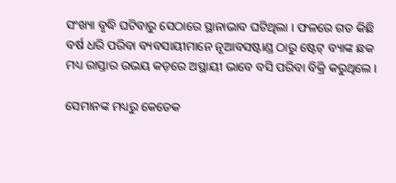ସଂଖ୍ୟା ବୃଦ୍ଧି ଘଟିବାରୁ ସେଠାରେ ସ୍ଥାନାଭାବ ଘଟିଥିଲା । ଫଳରେ ଗତ କିଛି ବର୍ଷ ଧରି ପରିବା ବ୍ୟବସାୟୀମାନେ ନୂଆବସଷ୍ଟାଣ୍ଡ ଠାରୁ ଷ୍ଟେଟ୍ ବ୍ୟାଙ୍କ ଛକ ମଧ୍ୟ ରାସ୍ତାର ଉଭୟ କଡ଼ରେ ଅସ୍ଥାୟୀ ଭାବେ ବସି ପରିବା ବିକ୍ରି କରୁଥିଲେ ।

ସେମାନଙ୍କ ମଧ୍ୟରୁ କେତେକ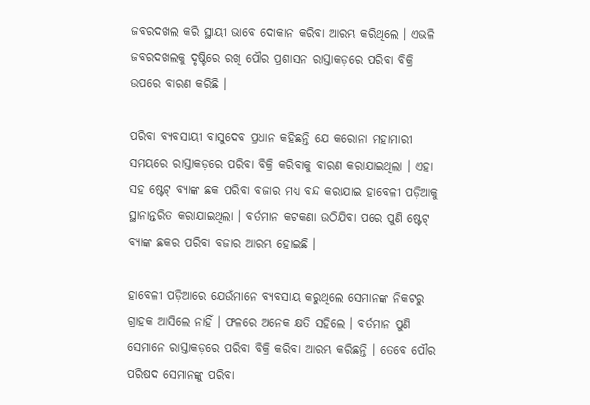ଜବରଦଖଲ କରି ସ୍ଥାୟୀ ଭାବେ ଦୋକାନ କରିବା ଆରମ୍ଭ କରିଥିଲେ । ଏଭଳି ଜବରଦଖଲକୁ ଦୃଷ୍ଟିରେ ରଖି ପୌର ପ୍ରଶାସନ ରାସ୍ତାକଡ଼ରେ ପରିବା ବିକ୍ରି ଉପରେ ବାରଣ କରିଛି ।

ପରିବା ବ୍ୟବସାୟୀ ବାସୁଦେବ ପ୍ରଧାନ କହିଛନ୍ତି ଯେ କରୋନା ମହାମାରୀ ସମୟରେ ରାସ୍ତାକଡ଼ରେ ପରିବା ବିକ୍ରି କରିବାକୁ ବାରଣ କରାଯାଇଥିଲା । ଏହା ସହ ଷ୍ଟେଟ୍ ବ୍ୟାଙ୍କ ଛକ ପରିବା ବଜାର ମଧ୍ୟ ବନ୍ଦ କରାଯାଇ ହାବେଳୀ ପଡ଼ିଆକୁ ସ୍ଥାନାନ୍ତରିତ କରାଯାଇଥିଲା । ବର୍ତମାନ କଟକଣା ଉଠିଯିବା ପରେ ପୁଣି ଷ୍ଟେଟ୍ ବ୍ୟାଙ୍କ ଛକର ପରିବା ବଜାର ଆରମ୍ଭ ହୋଇଛି ।

ହାବେଳୀ ପଡ଼ିଆରେ ଯେଉଁମାନେ ବ୍ୟବସାୟ କରୁଥିଲେ ସେମାନଙ୍କ ନିକଟରୁ ଗ୍ରାହକ ଆସିଲେ ନାହିଁ । ଫଳରେ ଅନେକ କ୍ଷତି ସହିଲେ । ବର୍ତମାନ ପୁଣି ସେମାନେ ରାସ୍ତାକଡ଼ରେ ପରିବା ବିକ୍ରି କରିବା ଆରମ୍ଭ କରିଛନ୍ତି । ତେବେ ପୌର ପରିଷଦ ସେମାନଙ୍କୁ ପରିବା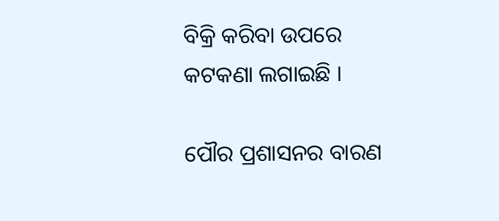ବିକ୍ରି କରିବା ଉପରେ କଟକଣା ଲଗାଇଛି ।

ପୌର ପ୍ରଶାସନର ବାରଣ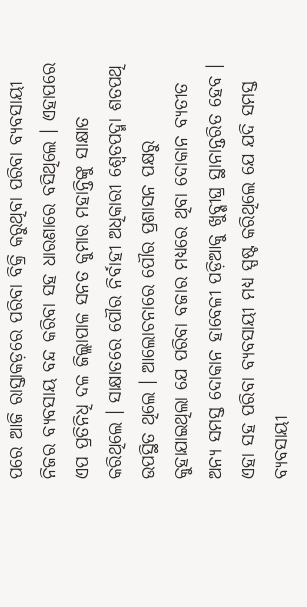ପରେ ଆଜି ରାସ୍ତାକଡ଼ରେ ପରିବା ବିକ୍ରି କରୁଥିବା ପରିବା ବ୍ୟବସାୟୀ ନିଜର ବ୍ୟବସାୟ ବନ୍ଦ କରିବା ସହ ଧାରଣାରେ ବସିଥିଲେ । ଏହାପରେ ଏପ ପ୍ରତିନିଧି ଦଳ ଜିଲ୍ଲାପାଳ ସନତ କୁମାର ମହାନ୍ତିଙ୍କୁ ସାକ୍ଷାତ କରିଥିଲେ । ସାକ୍ଷାତରେ ପୌର ନିର୍ବାହୀ ଅଧିକାରୀ ଶ୍ୱେତପଦ୍ମା ଶତପଥି ଉପସ୍ଥିତ ଥିଲେ । ଆଲୋଚନାରେ ପୌର ପ୍ରଶାସନ ପକ୍ଷରୁ କୁହାଯାଇଥିଲା ଯେ ପରିବା ବଜାର ମଧ୍ୟରେ ଥିବା ଦୋକାନ ବ୍ୟତୀତ ଅନ୍ୟ ସମସ୍ତ ଦୋକାନ ହାବେଳୀ ପଡ଼ିଆକୁ ଖୁବ୍ଶୀଘ୍ର ସ୍ଥାନାନ୍ତରିତ ହେବ । ଏହା ସହ ପରିବା ବ୍ୟବସାୟୀ ମଧ୍ୟ ସ୍ପଷ୍ଟ କରିଥିଲେ ଯେ ଯଦି ସମସ୍ତ ବ୍ୟବସାୟୀ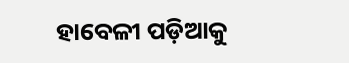ହାବେଳୀ ପଡ଼ିଆକୁ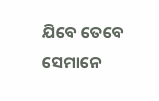ଯିବେ ତେବେ ସେମାନେ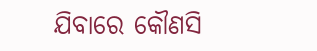ଯିବାରେ କୌଣସି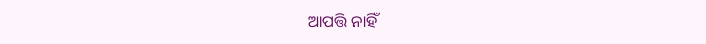ଆପତ୍ତି ନାହିଁ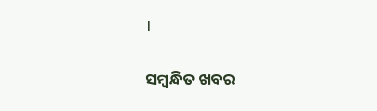।

ସମ୍ବନ୍ଧିତ ଖବର